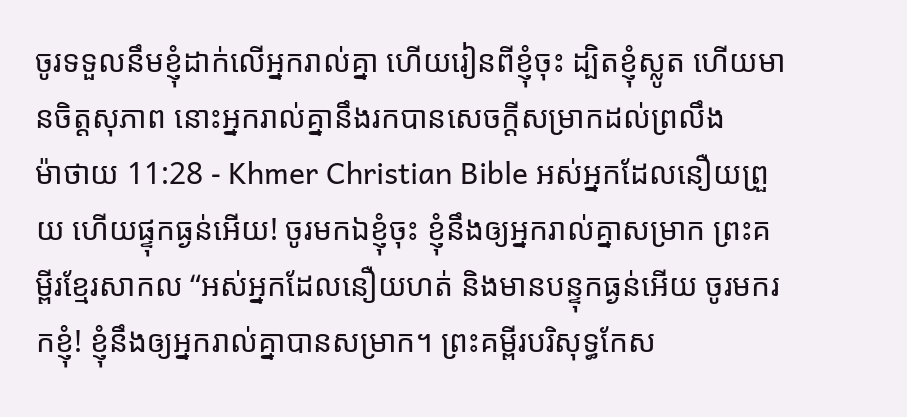ចូរទទួលនឹមខ្ញុំដាក់លើអ្នករាល់គ្នា ហើយរៀនពីខ្ញុំចុះ ដ្បិតខ្ញុំស្លូត ហើយមានចិត្ដសុភាព នោះអ្នករាល់គ្នានឹងរកបានសេចក្ដីសម្រាកដល់ព្រលឹង
ម៉ាថាយ 11:28 - Khmer Christian Bible អស់អ្នកដែលនឿយព្រួយ ហើយផ្ទុកធ្ងន់អើយ! ចូរមកឯខ្ញុំចុះ ខ្ញុំនឹងឲ្យអ្នករាល់គ្នាសម្រាក ព្រះគម្ពីរខ្មែរសាកល “អស់អ្នកដែលនឿយហត់ និងមានបន្ទុកធ្ងន់អើយ ចូរមករកខ្ញុំ! ខ្ញុំនឹងឲ្យអ្នករាល់គ្នាបានសម្រាក។ ព្រះគម្ពីរបរិសុទ្ធកែស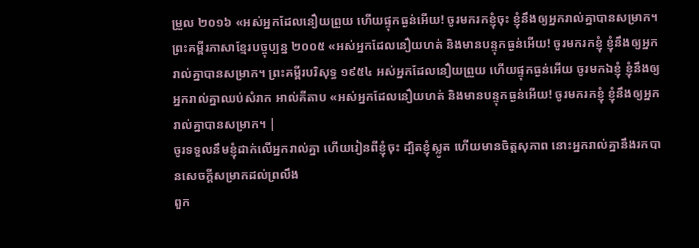ម្រួល ២០១៦ «អស់អ្នកដែលនឿយព្រួយ ហើយផ្ទុកធ្ងន់អើយ! ចូរមករកខ្ញុំចុះ ខ្ញុំនឹងឲ្យអ្នករាល់គ្នាបានសម្រាក។ ព្រះគម្ពីរភាសាខ្មែរបច្ចុប្បន្ន ២០០៥ «អស់អ្នកដែលនឿយហត់ និងមានបន្ទុកធ្ងន់អើយ! ចូរមករកខ្ញុំ ខ្ញុំនឹងឲ្យអ្នករាល់គ្នាបានសម្រាក។ ព្រះគម្ពីរបរិសុទ្ធ ១៩៥៤ អស់អ្នកដែលនឿយព្រួយ ហើយផ្ទុកធ្ងន់អើយ ចូរមកឯខ្ញុំ ខ្ញុំនឹងឲ្យអ្នករាល់គ្នាឈប់សំរាក អាល់គីតាប «អស់អ្នកដែលនឿយហត់ និងមានបន្ទុកធ្ងន់អើយ! ចូរមករកខ្ញុំ ខ្ញុំនឹងឲ្យអ្នករាល់គ្នាបានសម្រាក។ |
ចូរទទួលនឹមខ្ញុំដាក់លើអ្នករាល់គ្នា ហើយរៀនពីខ្ញុំចុះ ដ្បិតខ្ញុំស្លូត ហើយមានចិត្ដសុភាព នោះអ្នករាល់គ្នានឹងរកបានសេចក្ដីសម្រាកដល់ព្រលឹង
ពួក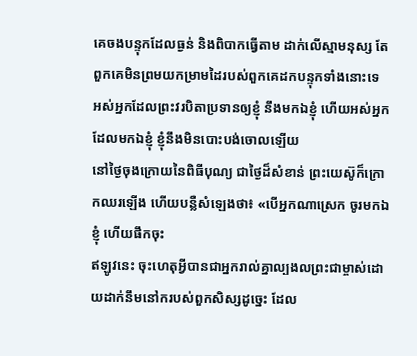គេចងបន្ទុកដែលធ្ងន់ និងពិបាកធ្វើតាម ដាក់លើស្មាមនុស្ស តែពួកគេមិនព្រមយកម្រាមដៃរបស់ពួកគេដកបន្ទុកទាំងនោះទេ
អស់អ្នកដែលព្រះវរបិតាប្រទានឲ្យខ្ញុំ នឹងមកឯខ្ញុំ ហើយអស់អ្នកដែលមកឯខ្ញុំ ខ្ញុំនឹងមិនបោះបង់ចោលឡើយ
នៅថ្ងៃចុងក្រោយនៃពិធីបុណ្យ ជាថ្ងៃដ៏សំខាន់ ព្រះយេស៊ូក៏ក្រោកឈរឡើង ហើយបន្លឺសំឡេងថា៖ «បើអ្នកណាស្រេក ចូរមកឯខ្ញុំ ហើយផឹកចុះ
ឥឡូវនេះ ចុះហេតុអ្វីបានជាអ្នករាល់គ្នាល្បងលព្រះជាម្ចាស់ដោយដាក់នឹមនៅករបស់ពួកសិស្សដូច្នេះ ដែល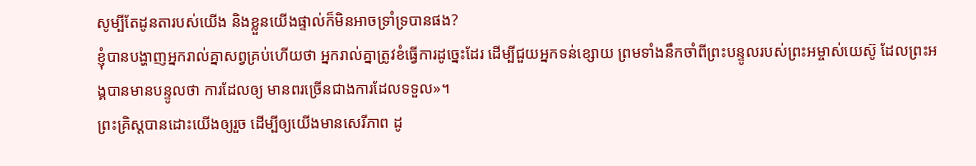សូម្បីតែដូនតារបស់យើង និងខ្លួនយើងផ្ទាល់ក៏មិនអាចទ្រាំទ្របានផង?
ខ្ញុំបានបង្ហាញអ្នករាល់គ្នាសព្វគ្រប់ហើយថា អ្នករាល់គ្នាត្រូវខំធ្វើការដូច្នេះដែរ ដើម្បីជួយអ្នកទន់ខ្សោយ ព្រមទាំងនឹកចាំពីព្រះបន្ទូលរបស់ព្រះអម្ចាស់យេស៊ូ ដែលព្រះអង្គបានមានបន្ទូលថា ការដែលឲ្យ មានពរច្រើនជាងការដែលទទួល»។
ព្រះគ្រិស្ដបានដោះយើងឲ្យរួច ដើម្បីឲ្យយើងមានសេរីភាព ដូ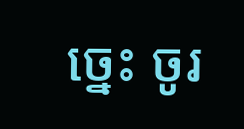ច្នេះ ចូរ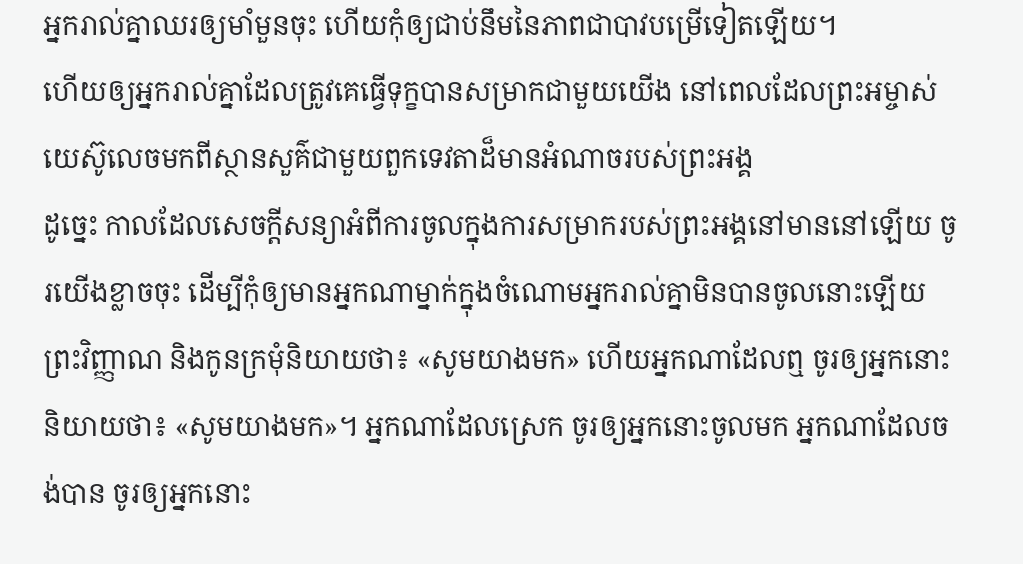អ្នករាល់គ្នាឈរឲ្យមាំមួនចុះ ហើយកុំឲ្យជាប់នឹមនៃភាពជាបាវបម្រើទៀតឡើយ។
ហើយឲ្យអ្នករាល់គ្នាដែលត្រូវគេធ្វើទុក្ខបានសម្រាកជាមួយយើង នៅពេលដែលព្រះអម្ចាស់យេស៊ូលេចមកពីស្ថានសួគ៌ជាមួយពួកទេវតាដ៏មានអំណាចរបស់ព្រះអង្គ
ដូច្នេះ កាលដែលសេចក្ដីសន្យាអំពីការចូលក្នុងការសម្រាករបស់ព្រះអង្គនៅមាននៅឡើយ ចូរយើងខ្លាចចុះ ដើម្បីកុំឲ្យមានអ្នកណាម្នាក់ក្នុងចំណោមអ្នករាល់គ្នាមិនបានចូលនោះឡើយ
ព្រះវិញ្ញាណ និងកូនក្រមុំនិយាយថា៖ «សូមយាងមក» ហើយអ្នកណាដែលឮ ចូរឲ្យអ្នកនោះនិយាយថា៖ «សូមយាងមក»។ អ្នកណាដែលស្រេក ចូរឲ្យអ្នកនោះចូលមក អ្នកណាដែលចង់បាន ចូរឲ្យអ្នកនោះ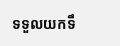ទទួលយកទឹ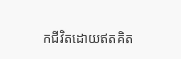កជីវិតដោយឥតគិត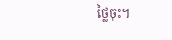ថ្លៃចុះ។